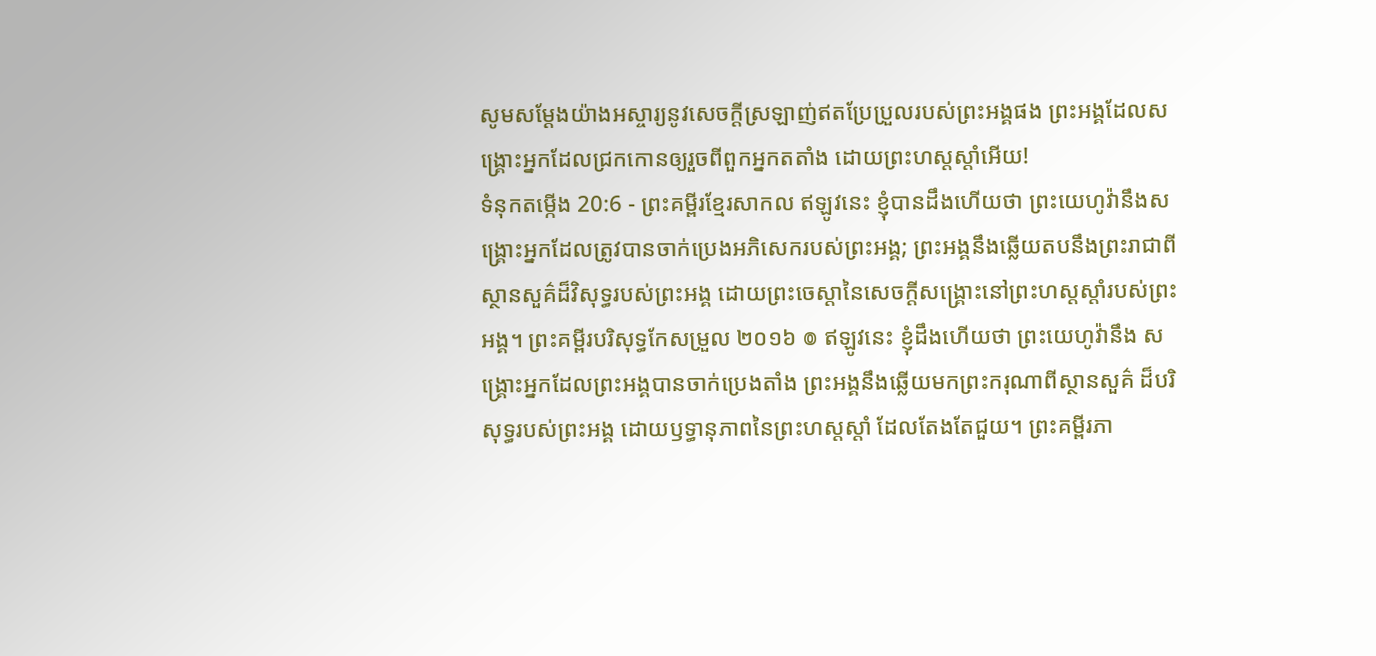សូមសម្ដែងយ៉ាងអស្ចារ្យនូវសេចក្ដីស្រឡាញ់ឥតប្រែប្រួលរបស់ព្រះអង្គផង ព្រះអង្គដែលសង្គ្រោះអ្នកដែលជ្រកកោនឲ្យរួចពីពួកអ្នកតតាំង ដោយព្រះហស្តស្ដាំអើយ!
ទំនុកតម្កើង 20:6 - ព្រះគម្ពីរខ្មែរសាកល ឥឡូវនេះ ខ្ញុំបានដឹងហើយថា ព្រះយេហូវ៉ានឹងសង្គ្រោះអ្នកដែលត្រូវបានចាក់ប្រេងអភិសេករបស់ព្រះអង្គ; ព្រះអង្គនឹងឆ្លើយតបនឹងព្រះរាជាពីស្ថានសួគ៌ដ៏វិសុទ្ធរបស់ព្រះអង្គ ដោយព្រះចេស្ដានៃសេចក្ដីសង្គ្រោះនៅព្រះហស្តស្ដាំរបស់ព្រះអង្គ។ ព្រះគម្ពីរបរិសុទ្ធកែសម្រួល ២០១៦ ៙ ឥឡូវនេះ ខ្ញុំដឹងហើយថា ព្រះយេហូវ៉ានឹង សង្គ្រោះអ្នកដែលព្រះអង្គបានចាក់ប្រេងតាំង ព្រះអង្គនឹងឆ្លើយមកព្រះករុណាពីស្ថានសួគ៌ ដ៏បរិសុទ្ធរបស់ព្រះអង្គ ដោយឫទ្ធានុភាពនៃព្រះហស្តស្តាំ ដែលតែងតែជួយ។ ព្រះគម្ពីរភា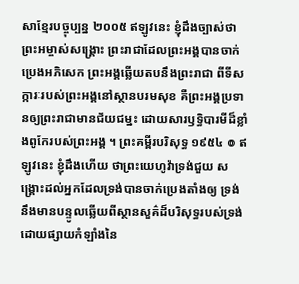សាខ្មែរបច្ចុប្បន្ន ២០០៥ ឥឡូវនេះ ខ្ញុំដឹងច្បាស់ថា ព្រះអម្ចាស់សង្គ្រោះ ព្រះរាជាដែលព្រះអង្គបានចាក់ប្រេងអភិសេក ព្រះអង្គឆ្លើយតបនឹងព្រះរាជា ពីទីសក្ការៈរបស់ព្រះអង្គនៅស្ថានបរមសុខ គឺព្រះអង្គប្រទានឲ្យព្រះរាជាមានជ័យជម្នះ ដោយសារឫទ្ធិបារមីដ៏ខ្លាំងពូកែរបស់ព្រះអង្គ ។ ព្រះគម្ពីរបរិសុទ្ធ ១៩៥៤ ៙ ឥឡូវនេះ ខ្ញុំដឹងហើយ ថាព្រះយេហូវ៉ាទ្រង់ជួយ សង្គ្រោះដល់អ្នកដែលទ្រង់បានចាក់ប្រេងតាំងឲ្យ ទ្រង់នឹងមានបន្ទូលឆ្លើយពីស្ថានសួគ៌ដ៏បរិសុទ្ធរបស់ទ្រង់ ដោយផ្សាយកំឡាំងនៃ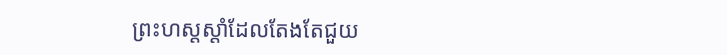ព្រះហស្តស្តាំដែលតែងតែជួយ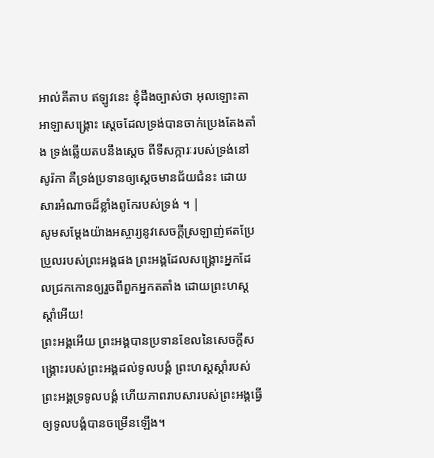អាល់គីតាប ឥឡូវនេះ ខ្ញុំដឹងច្បាស់ថា អុលឡោះតាអាឡាសង្គ្រោះ ស្តេចដែលទ្រង់បានចាក់ប្រេងតែងតាំង ទ្រង់ឆ្លើយតបនឹងស្តេច ពីទីសក្ការៈរបស់ទ្រង់នៅសូរ៉កា គឺទ្រង់ប្រទានឲ្យស្តេចមានជ័យជំនះ ដោយសារអំណាចដ៏ខ្លាំងពូកែរបស់ទ្រង់ ។ |
សូមសម្ដែងយ៉ាងអស្ចារ្យនូវសេចក្ដីស្រឡាញ់ឥតប្រែប្រួលរបស់ព្រះអង្គផង ព្រះអង្គដែលសង្គ្រោះអ្នកដែលជ្រកកោនឲ្យរួចពីពួកអ្នកតតាំង ដោយព្រះហស្តស្ដាំអើយ!
ព្រះអង្គអើយ ព្រះអង្គបានប្រទានខែលនៃសេចក្ដីសង្គ្រោះរបស់ព្រះអង្គដល់ទូលបង្គំ ព្រះហស្តស្ដាំរបស់ព្រះអង្គទ្រទូលបង្គំ ហើយភាពរាបសារបស់ព្រះអង្គធ្វើឲ្យទូលបង្គំបានចម្រើនឡើង។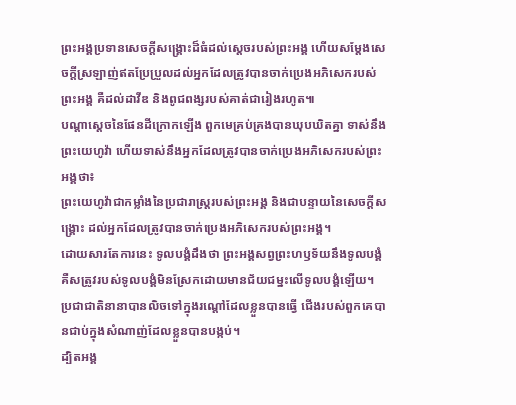ព្រះអង្គប្រទានសេចក្ដីសង្គ្រោះដ៏ធំដល់ស្ដេចរបស់ព្រះអង្គ ហើយសម្ដែងសេចក្ដីស្រឡាញ់ឥតប្រែប្រួលដល់អ្នកដែលត្រូវបានចាក់ប្រេងអភិសេករបស់ព្រះអង្គ គឺដល់ដាវីឌ និងពូជពង្សរបស់គាត់ជារៀងរហូត៕
បណ្ដាស្ដេចនៃផែនដីក្រោកឡើង ពួកមេគ្រប់គ្រងបានឃុបឃិតគ្នា ទាស់នឹងព្រះយេហូវ៉ា ហើយទាស់នឹងអ្នកដែលត្រូវបានចាក់ប្រេងអភិសេករបស់ព្រះអង្គថា៖
ព្រះយេហូវ៉ាជាកម្លាំងនៃប្រជារាស្ត្ររបស់ព្រះអង្គ និងជាបន្ទាយនៃសេចក្ដីសង្គ្រោះ ដល់អ្នកដែលត្រូវបានចាក់ប្រេងអភិសេករបស់ព្រះអង្គ។
ដោយសារតែការនេះ ទូលបង្គំដឹងថា ព្រះអង្គសព្វព្រះហឫទ័យនឹងទូលបង្គំ គឺសត្រូវរបស់ទូលបង្គំមិនស្រែកដោយមានជ័យជម្នះលើទូលបង្គំឡើយ។
ប្រជាជាតិនានាបានលិចទៅក្នុងរណ្ដៅដែលខ្លួនបានធ្វើ ជើងរបស់ពួកគេបានជាប់ក្នុងសំណាញ់ដែលខ្លួនបានបង្កប់។
ដ្បិតអង្គ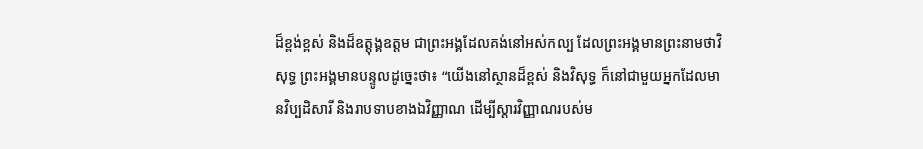ដ៏ខ្ពង់ខ្ពស់ និងដ៏ឧត្ដុង្គឧត្ដម ជាព្រះអង្គដែលគង់នៅអស់កល្ប ដែលព្រះអង្គមានព្រះនាមថាវិសុទ្ធ ព្រះអង្គមានបន្ទូលដូច្នេះថា៖ “យើងនៅស្ថានដ៏ខ្ពស់ និងវិសុទ្ធ ក៏នៅជាមួយអ្នកដែលមានវិប្បដិសារី និងរាបទាបខាងឯវិញ្ញាណ ដើម្បីស្ដារវិញ្ញាណរបស់ម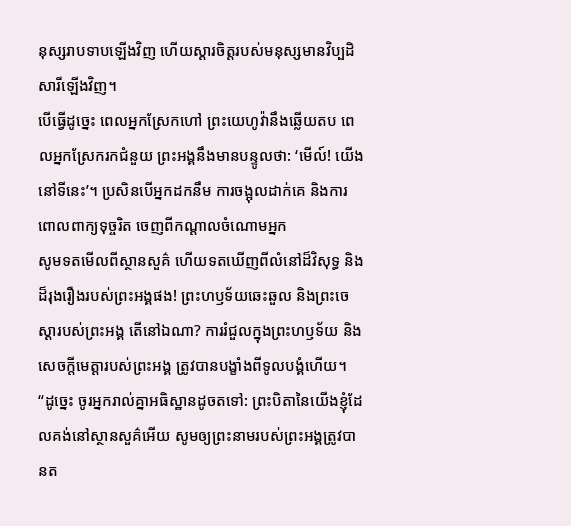នុស្សរាបទាបឡើងវិញ ហើយស្ដារចិត្តរបស់មនុស្សមានវិប្បដិសារីឡើងវិញ។
បើធ្វើដូច្នេះ ពេលអ្នកស្រែកហៅ ព្រះយេហូវ៉ានឹងឆ្លើយតប ពេលអ្នកស្រែករកជំនួយ ព្រះអង្គនឹងមានបន្ទូលថា: ‘មើល៍! យើងនៅទីនេះ’។ ប្រសិនបើអ្នកដកនឹម ការចង្អុលដាក់គេ និងការពោលពាក្យទុច្ចរិត ចេញពីកណ្ដាលចំណោមអ្នក
សូមទតមើលពីស្ថានសួគ៌ ហើយទតឃើញពីលំនៅដ៏វិសុទ្ធ និងដ៏រុងរឿងរបស់ព្រះអង្គផង! ព្រះហឫទ័យឆេះឆួល និងព្រះចេស្ដារបស់ព្រះអង្គ តើនៅឯណា? ការរំជួលក្នុងព្រះហឫទ័យ និងសេចក្ដីមេត្តារបស់ព្រះអង្គ ត្រូវបានបង្ខាំងពីទូលបង្គំហើយ។
“ដូច្នេះ ចូរអ្នករាល់គ្នាអធិស្ឋានដូចតទៅ: ព្រះបិតានៃយើងខ្ញុំដែលគង់នៅស្ថានសួគ៌អើយ សូមឲ្យព្រះនាមរបស់ព្រះអង្គត្រូវបានត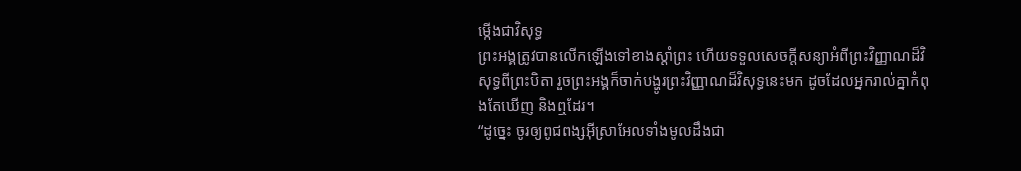ម្កើងជាវិសុទ្ធ
ព្រះអង្គត្រូវបានលើកឡើងទៅខាងស្ដាំព្រះ ហើយទទួលសេចក្ដីសន្យាអំពីព្រះវិញ្ញាណដ៏វិសុទ្ធពីព្រះបិតា រួចព្រះអង្គក៏ចាក់បង្ហូរព្រះវិញ្ញាណដ៏វិសុទ្ធនេះមក ដូចដែលអ្នករាល់គ្នាកំពុងតែឃើញ និងឮដែរ។
“ដូច្នេះ ចូរឲ្យពូជពង្សអ៊ីស្រាអែលទាំងមូលដឹងជា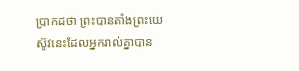ប្រាកដថា ព្រះបានតាំងព្រះយេស៊ូវនេះដែលអ្នករាល់គ្នាបាន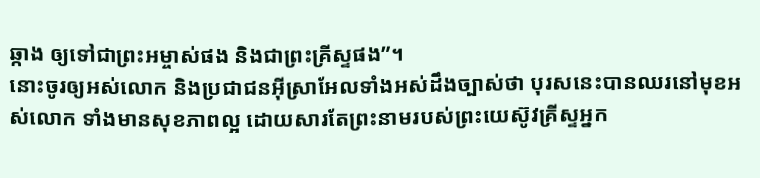ឆ្កាង ឲ្យទៅជាព្រះអម្ចាស់ផង និងជាព្រះគ្រីស្ទផង”។
នោះចូរឲ្យអស់លោក និងប្រជាជនអ៊ីស្រាអែលទាំងអស់ដឹងច្បាស់ថា បុរសនេះបានឈរនៅមុខអស់លោក ទាំងមានសុខភាពល្អ ដោយសារតែព្រះនាមរបស់ព្រះយេស៊ូវគ្រីស្ទអ្នក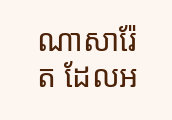ណាសារ៉ែត ដែលអ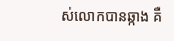ស់លោកបានឆ្កាង គឺ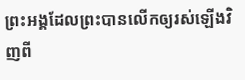ព្រះអង្គដែលព្រះបានលើកឲ្យរស់ឡើងវិញពី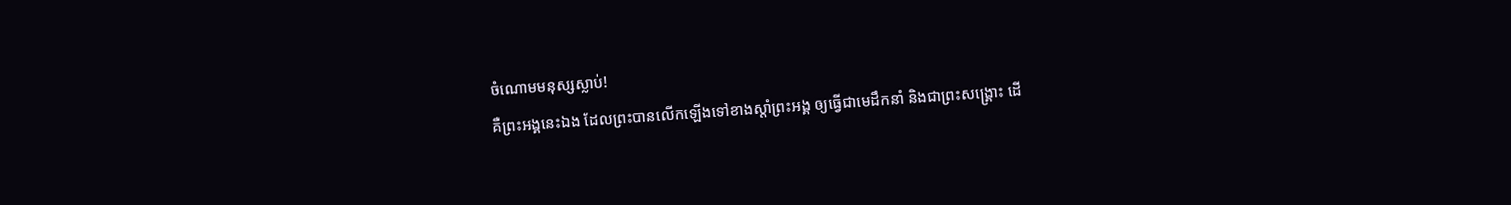ចំណោមមនុស្សស្លាប់!
គឺព្រះអង្គនេះឯង ដែលព្រះបានលើកឡើងទៅខាងស្ដាំព្រះអង្គ ឲ្យធ្វើជាមេដឹកនាំ និងជាព្រះសង្គ្រោះ ដើ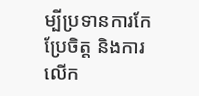ម្បីប្រទានការកែប្រែចិត្ត និងការលើក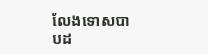លែងទោសបាបដ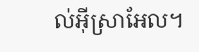ល់អ៊ីស្រាអែល។